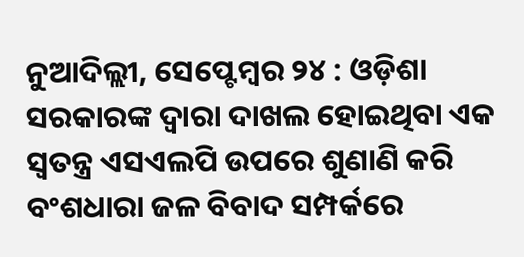ନୁଆଦିଲ୍ଲୀ, ସେପ୍ଟେମ୍ବର ୨୪ : ଓଡ଼ିଶା ସରକାରଙ୍କ ଦ୍ୱାରା ଦାଖଲ ହୋଇଥିବା ଏକ ସ୍ୱତନ୍ତ୍ର ଏସଏଲପି ଉପରେ ଶୁଣାଣି କରି ବଂଶଧାରା ଜଳ ବିବାଦ ସମ୍ପର୍କରେ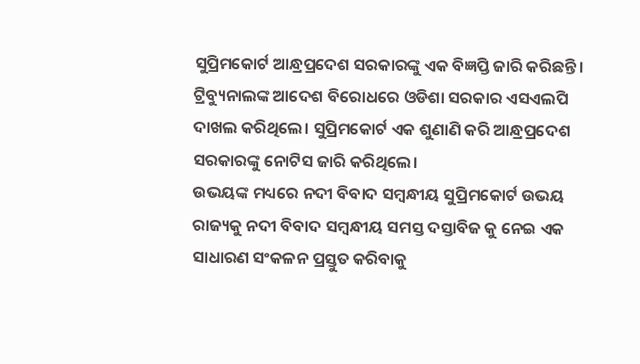ସୁପ୍ରିମକୋର୍ଟ ଆନ୍ଧ୍ରପ୍ରଦେଶ ସରକାରଙ୍କୁ ଏକ ବିଜ୍ଞପ୍ତି ଜାରି କରିଛନ୍ତି। ଟ୍ରିବ୍ୟୁନାଲଙ୍କ ଆଦେଶ ବିରୋଧରେ ଓଡିଶା ସରକାର ଏସଏଲପି ଦାଖଲ କରିଥିଲେ। ସୁପ୍ରିମକୋର୍ଟ ଏକ ଶୁଣାଣି କରି ଆନ୍ଧ୍ରପ୍ରଦେଶ ସରକାରଙ୍କୁ ନୋଟିସ ଜାରି କରିଥିଲେ।
ଉଭୟଙ୍କ ମଧ୍ୟରେ ନଦୀ ବିବାଦ ସମ୍ବନ୍ଧୀୟ ସୁପ୍ରିମକୋର୍ଟ ଉଭୟ ରାଜ୍ୟକୁ ନଦୀ ବିବାଦ ସମ୍ବନ୍ଧୀୟ ସମସ୍ତ ଦସ୍ତାବିଜ କୁ ନେଇ ଏକ ସାଧାରଣ ସଂକଳନ ପ୍ରସ୍ତୁତ କରିବାକୁ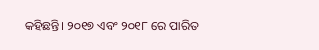କହିଛନ୍ତି। ୨୦୧୭ ଏବଂ ୨୦୧୮ ରେ ପାରିତ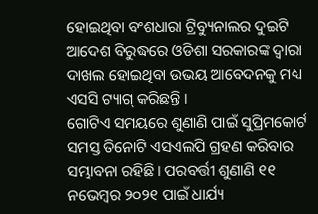ହୋଇଥିବା ବଂଶଧାରା ଟ୍ରିବ୍ୟୁନାଲର ଦୁଇଟି ଆଦେଶ ବିରୁଦ୍ଧରେ ଓଡିଶା ସରକାରଙ୍କ ଦ୍ୱାରା ଦାଖଲ ହୋଇଥିବା ଉଭୟ ଆବେଦନକୁ ମଧ୍ୟ ଏସସି ଟ୍ୟାଗ୍ କରିଛନ୍ତି ।
ଗୋଟିଏ ସମୟରେ ଶୁଣାଣି ପାଇଁ ସୁପ୍ରିମକୋର୍ଟ ସମସ୍ତ ତିନୋଟି ଏସଏଲପି ଗ୍ରହଣ କରିବାର ସମ୍ଭାବନା ରହିଛି। ପରବର୍ତ୍ତୀ ଶୁଣାଣି ୧୧ ନଭେମ୍ବର ୨୦୨୧ ପାଇଁ ଧାର୍ଯ୍ୟ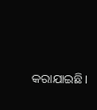କରାଯାଇଛି।